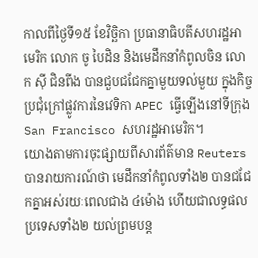កាលពីថ្ងៃទី១៥ ខែវិច្ឆិកា ប្រធានាធិបតីសហរដ្ឋអាមេរិក លោក ចូ បៃដិន និងមេដឹកនាំកំពូលចិន លោក ស៊ី ជិនពីង បានជួបជជែកគ្នាមួយទល់មួយ ក្នុងកិច្ចប្រជុំក្រៅផ្លូវការនៃវេទិកា APEC ធ្វើឡើងនៅទីក្រុង San Francisco សហរដ្ឋអាមេរិក។
យោងតាមការចុះផ្សាយពីសារព័ត៌មាន Reuters បានរាយការណ៍ថា មេដឹកនាំកំពូលទាំង២ បានជជែកគ្នាអស់រយៈពេលជាង ៤ម៉ោង ហើយជាលទ្ធផល ប្រទេសទាំង២ យល់ព្រមបន្ត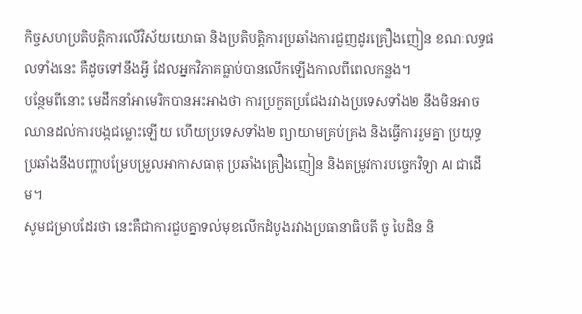កិច្ចសហប្រតិបត្តិការលើវិស័យយោធា និងប្រតិបត្តិការប្រឆាំងការជួញដូរគ្រឿងញៀន ខណៈលទ្ធផលទាំងនេះ គឺដូចទៅនឹងអ្វី ដែលអ្នកវិភាគធ្លាប់បានលើកឡើងកាលពីពេលកន្លង។
បន្ថែមពីនោះ មេដឹកនាំអាមេរិកបានអះអាងថា ការប្រកួតប្រជែងរវាងប្រទេសទាំង២ នឹងមិនអាចឈានដល់ការបង្កជម្លោះឡើយ ហើយប្រទេសទាំង២ ព្យាយាមគ្រប់គ្រង និងធ្វើការរួមគ្នា ប្រយុទ្ធប្រឆាំងនឹងបញ្ហាបម្រែបម្រួលអាកាសធាតុ ប្រឆាំងគ្រឿងញៀន និងតម្រូវការបច្ចេកវិទ្យា AI ជាដើម។
សូមជម្រាបដែរថា នេះគឺជាការជួបគ្នាទល់មុខលើកដំបូងរវាងប្រធានាធិបតី ចូ បៃដិន និ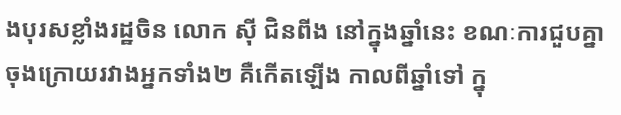ងបុរសខ្លាំងរដ្ឋចិន លោក ស៊ី ជិនពីង នៅក្នុងឆ្នាំនេះ ខណៈការជួបគ្នាចុងក្រោយរវាងអ្នកទាំង២ គឺកើតឡើង កាលពីឆ្នាំទៅ ក្នុ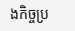ងកិច្ចប្រ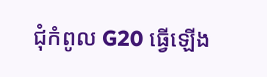ជុំកំពូល G20 ធ្វើឡើង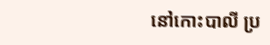នៅកោះបាលី ប្រ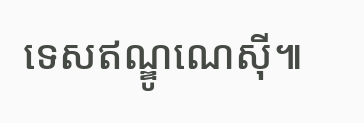ទេសឥណ្ឌូណេស៊ី៕